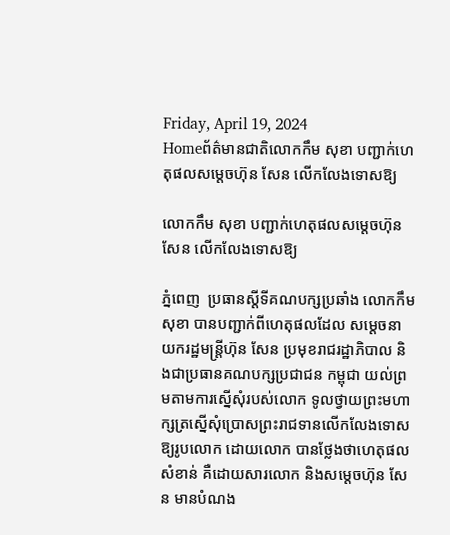Friday, April 19, 2024
Homeព័ត៌មានជាតិលោកកឹម សុខា បញ្ជាក់ហេតុផលសម្តេចហ៊ុន សែន លើកលែងទោសឱ្យ

លោកកឹម សុខា បញ្ជាក់ហេតុផលសម្តេចហ៊ុន សែន លើកលែងទោសឱ្យ

ភ្នំពេញ  ប្រធានស្តីទីគណបក្សប្រឆាំង លោកកឹម សុខា បានបញ្ជាក់ពីហេតុផលដែល សម្តេចនាយករដ្ឋមន្ត្រីហ៊ុន សែន ប្រមុខរាជរដ្ឋាភិបាល និងជាប្រធានគណបក្សប្រជាជន កម្ពុជា យល់ព្រមតាមការស្នើសុំរបស់លោក ទូលថ្វាយព្រះមហាក្សត្រស្នើសុំប្រោសព្រះរាជទានលើកលែងទោសឱ្យរូបលោក ដោយលោក បានថ្លែងថាហេតុផលសំខាន់ គឺដោយសារលោក និងសម្តេចហ៊ុន សែន មានបំណង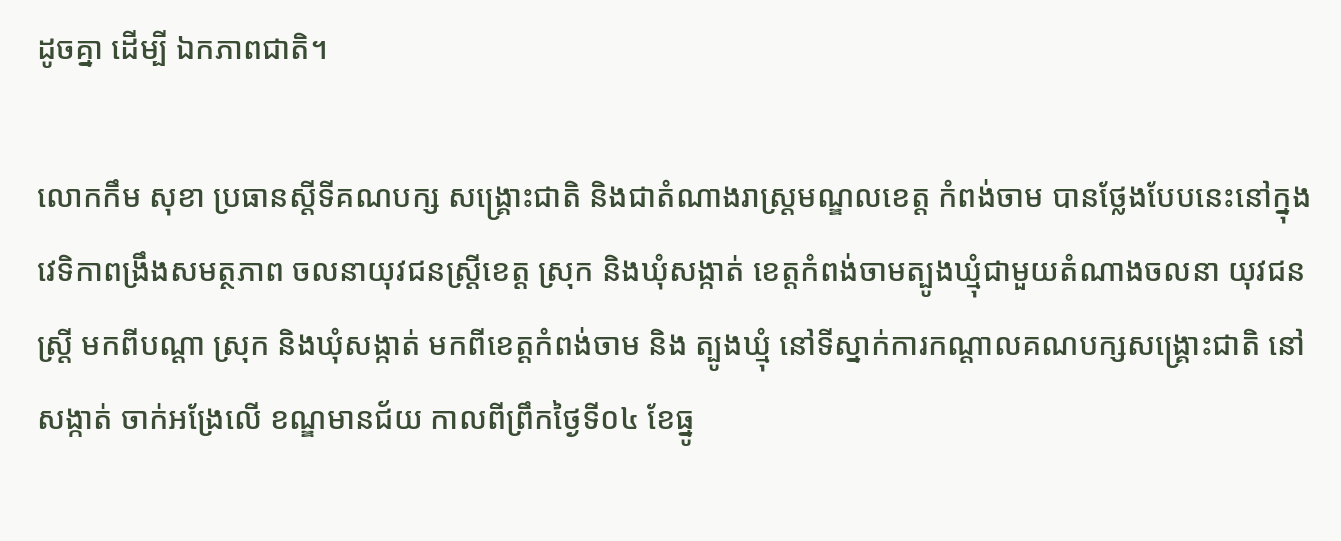ដូចគ្នា ដើម្បី ឯកភាពជាតិ។

លោកកឹម សុខា ប្រធានស្តីទីគណបក្ស សង្គ្រោះជាតិ និងជាតំណាងរាស្ត្រមណ្ឌលខេត្ត កំពង់ចាម បានថ្លែងបែបនេះនៅក្នុងវេទិកាពង្រឹងសមត្ថភាព ចលនាយុវជនស្ត្រីខេត្ត ស្រុក និងឃុំសង្កាត់ ខេត្តកំពង់ចាមត្បូងឃ្មុំជាមួយតំណាងចលនា យុវជនស្ត្រី មកពីបណ្តា ស្រុក និងឃុំសង្កាត់ មកពីខេត្តកំពង់ចាម និង ត្បូងឃ្មុំ នៅទីស្នាក់ការកណ្តាលគណបក្សសង្គ្រោះជាតិ នៅសង្កាត់ ចាក់អង្រែលើ ខណ្ឌមានជ័យ កាលពីព្រឹកថ្ងៃទី០៤ ខែធ្នូ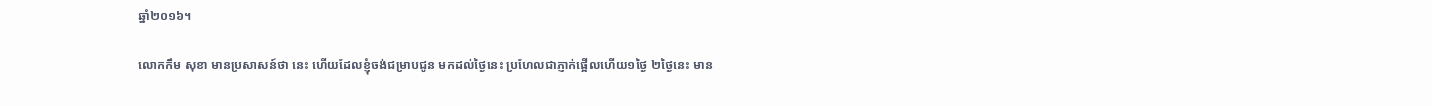ឆ្នាំ២០១៦។

លោកកឹម សុខា មានប្រសាសន៍ថា នេះ ហើយដែលខ្ញុំចង់ជម្រាបជូន មកដល់ថ្ងៃនេះ ប្រហែលជាភ្ញាក់ផ្អើលហើយ១ថ្ងៃ ២ថ្ងៃនេះ មាន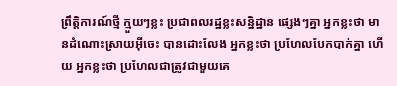ព្រឹត្តិការណ៍ថ្មី ក្មួយៗខ្លះ ប្រជាពលរដ្ឋខ្លះសន្និដ្ឋាន ផ្សេងៗគ្នា អ្នកខ្លះថា មានដំណោះស្រាយអ៊ីចេះ បានដោះលែង អ្នកខ្លះថា ប្រហែលបែកបាក់គ្នា ហើយ អ្នកខ្លះថា ប្រហែលជាត្រូវជាមួយគេ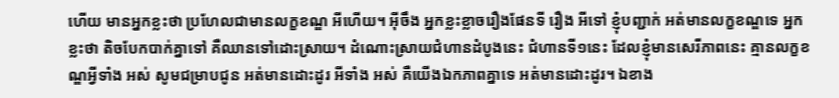ហើយ មានអ្នកខ្លះថា ប្រហែលជាមានលក្ខខណ្ឌ អីហើយ។ អ៊ីចឹង អ្នកខ្លះខ្លាចរឿងផែនទី រឿង អីទៅ ខ្ញុំបញ្ជាក់ អត់មានលក្ខខណ្ឌទេ អ្នកខ្លះថា តិចបែកបាក់គ្នាទៅ គឺឈានទៅដោះស្រាយ។ ដំណោះស្រាយជំហានដំបូងនេះ ជំហានទី១នេះ ដែលខ្ញុំមានសេរីភាពនេះ គ្មានលក្ខខណ្ឌអ្វីទាំង អស់ សូមជម្រាបជូន អត់មានដោះដូរ អីទាំង អស់ គឺយើងឯកភាពគ្នាទេ អត់មានដោះដូរ។ ឯខាង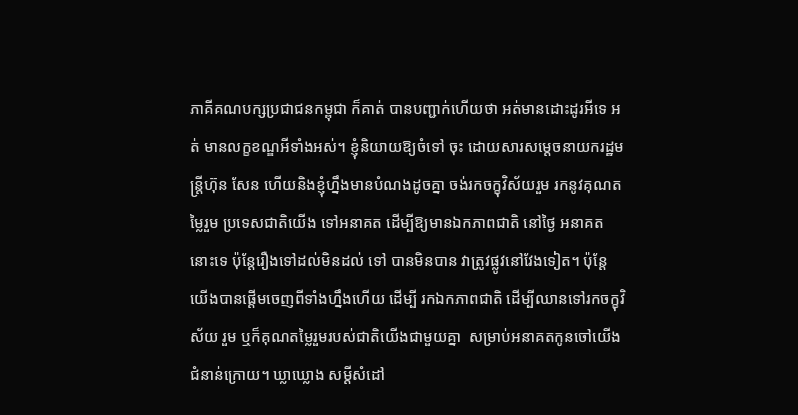ភាគីគណបក្សប្រជាជនកម្ពុជា ក៏គាត់ បានបញ្ជាក់ហើយថា អត់មានដោះដូរអីទេ អត់ មានលក្ខខណ្ឌអីទាំងអស់។ ខ្ញុំនិយាយឱ្យចំទៅ ចុះ ដោយសារសម្តេចនាយករដ្ឋមន្ត្រីហ៊ុន សែន ហើយនិងខ្ញុំហ្នឹងមានបំណងដូចគ្នា ចង់រកចក្ខុវិស័យរួម រកនូវគុណតម្លៃរួម ប្រទេសជាតិយើង ទៅអនាគត ដើម្បីឱ្យមានឯកភាពជាតិ នៅថ្ងៃ អនាគតនោះទេ ប៉ុន្តែរឿងទៅដល់មិនដល់ ទៅ បានមិនបាន វាត្រូវផ្លូវនៅវែងទៀត។ ប៉ុន្តែ យើងបានផ្តើមចេញពីទាំងហ្នឹងហើយ ដើម្បី រកឯកភាពជាតិ ដើម្បីឈានទៅរកចក្ខុវិស័យ រួម ឬក៏គុណតម្លៃរួមរបស់ជាតិយើងជាមួយគ្នា  សម្រាប់អនាគតកូនចៅយើងជំនាន់ក្រោយ។ ឃ្លាឃ្លោង សម្តីសំដៅ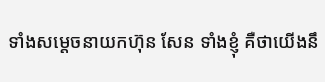ទាំងសម្តេចនាយកហ៊ុន សែន ទាំងខ្ញុំ គឺថាយើងនឹ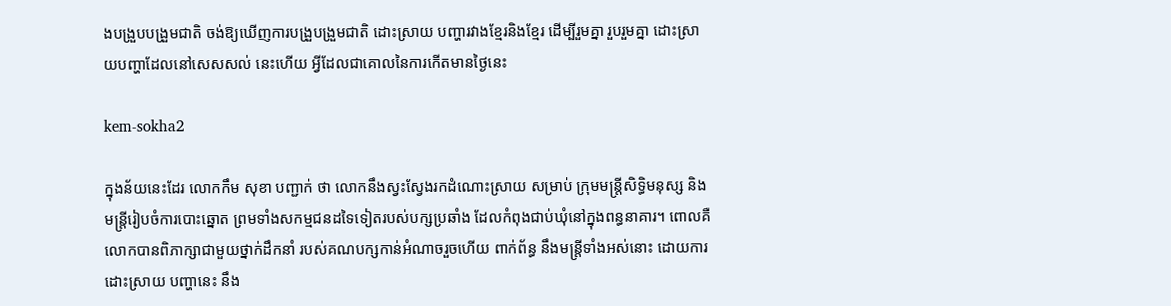ងបង្រួបបង្រួមជាតិ ចង់ឱ្យឃើញការបង្រួបង្រួមជាតិ ដោះស្រាយ បញ្ហារវាងខ្មែរនិងខ្មែរ ដើម្បីរួមគ្នា រួបរួមគ្នា ដោះស្រាយបញ្ហាដែលនៅសេសសល់ នេះហើយ អ្វីដែលជាគោលនៃការកើតមានថ្ងៃនេះ

kem-sokha2

ក្នុងន័យនេះដែរ លោកកឹម សុខា បញ្ជាក់ ថា លោកនឹងស្វះស្វែងរកដំណោះស្រាយ សម្រាប់ ក្រុមមន្ត្រីសិទ្ធិមនុស្ស និងមន្ត្រីរៀបចំការបោះឆ្នោត ព្រមទាំងសកម្មជនដទៃទៀតរបស់បក្សប្រឆាំង ដែលកំពុងជាប់ឃុំនៅក្នុងពន្ធនាគារ។ ពោលគឺលោកបានពិភាក្សាជាមួយថ្នាក់ដឹកនាំ របស់គណបក្សកាន់អំណាចរួចហើយ ពាក់ព័ន្ធ នឹងមន្ត្រីទាំងអស់នោះ ដោយការដោះស្រាយ បញ្ហានេះ នឹង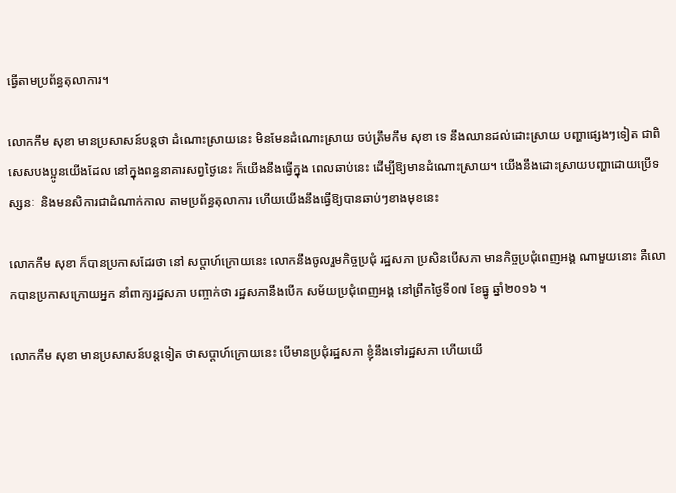ធ្វើតាមប្រព័ន្ធតុលាការ។

លោកកឹម សុខា មានប្រសាសន៍បន្តថា ដំណោះស្រាយនេះ មិនមែនដំណោះស្រាយ ចប់ត្រឹមកឹម សុខា ទេ នឹងឈានដល់ដោះស្រាយ បញ្ហាផ្សេងៗទៀត ជាពិសេសបងប្អូនយើងដែល នៅក្នុងពន្ធនាគារសព្វថ្ងៃនេះ ក៏យើងនឹងធ្វើក្នុង ពេលឆាប់នេះ ដើម្បីឱ្យមានដំណោះស្រាយ។ យើងនឹងដោះស្រាយបញ្ហាដោយប្រើទស្សនៈ  និងមនសិការជាដំណាក់កាល តាមប្រព័ន្ធតុលាការ ហើយយើងនឹងធ្វើឱ្យបានឆាប់ៗខាងមុខនេះ

លោកកឹម សុខា ក៏បានប្រកាសដែរថា នៅ សប្តាហ៍ក្រោយនេះ លោកនឹងចូលរួមកិច្ចប្រជុំ រដ្ឋសភា ប្រសិនបើសភា មានកិច្ចប្រជុំពេញអង្គ ណាមួយនោះ គឺលោកបានប្រកាសក្រោយអ្នក នាំពាក្យរដ្ឋសភា បញ្ចាក់ថា រដ្ឋសភានឹងបើក សម័យប្រជុំពេញអង្គ នៅព្រឹកថ្ងៃទី០៧ ខែធ្នូ ឆ្នាំ២០១៦ ។

លោកកឹម សុខា មានប្រសាសន៍បន្តទៀត ថាសប្តាហ៍ក្រោយនេះ បើមានប្រជុំរដ្ឋសភា ខ្ញុំនឹងទៅរដ្ឋសភា ហើយយើ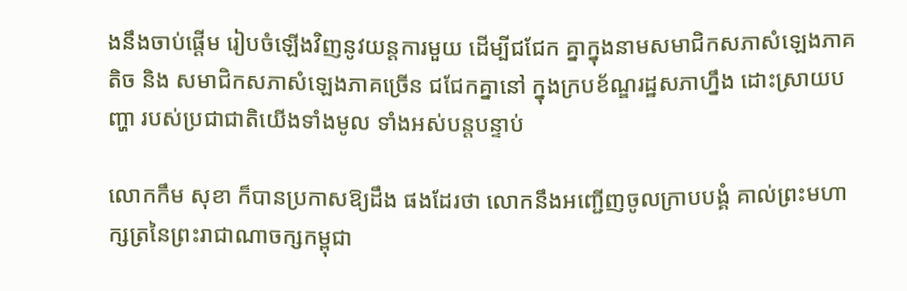ងនឹងចាប់ផ្តើម រៀបចំឡើងវិញនូវយន្តការមួយ ដើម្បីជជែក គ្នាក្នុងនាមសមាជិកសភាសំឡេងភាគតិច និង សមាជិកសភាសំឡេងភាគច្រើន ជជែកគ្នានៅ ក្នុងក្របខ័ណ្ឌរដ្ឋសភាហ្នឹង ដោះស្រាយបញ្ហា របស់ប្រជាជាតិយើងទាំងមូល ទាំងអស់បន្តបន្ទាប់

លោកកឹម សុខា ក៏បានប្រកាសឱ្យដឹង ផងដែរថា លោកនឹងអញ្ជើញចូលក្រាបបង្គំ គាល់ព្រះមហាក្សត្រនៃព្រះរាជាណាចក្សកម្ពុជា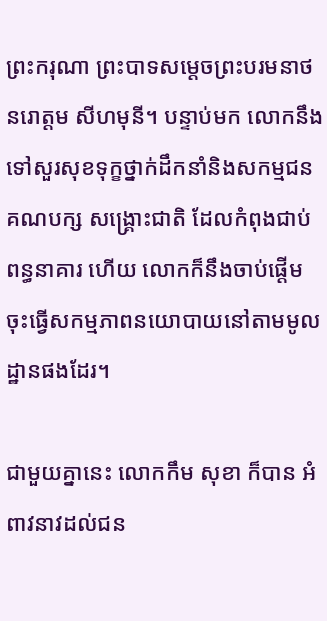ព្រះករុណា ព្រះបាទសម្តេចព្រះបរមនាថ នរោត្តម សីហមុនី។ បន្ទាប់មក លោកនឹងទៅសួរសុខទុក្ខថ្នាក់ដឹកនាំនិងសកម្មជនគណបក្ស សង្គ្រោះជាតិ ដែលកំពុងជាប់ពន្ធនាគារ ហើយ លោកក៏នឹងចាប់ផ្តើមចុះធ្វើសកម្មភាពនយោបាយនៅតាមមូលដ្ឋានផងដែរ។

ជាមួយគ្នានេះ លោកកឹម សុខា ក៏បាន អំពាវនាវដល់ជន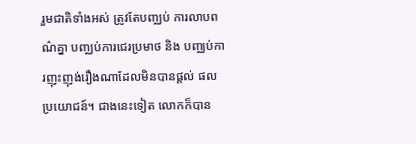រួមជាតិទាំងអស់ ត្រូវតែបញ្ឈប់ ការលាបពណ៌គ្នា បញ្ឈប់ការជេរប្រមាថ និង បញ្ឈប់ការញុះញុង់រឿងណាដែលមិនបានផ្តល់ ផលប្រយោជន៍។ ជាងនេះទៀត លោកក៏បាន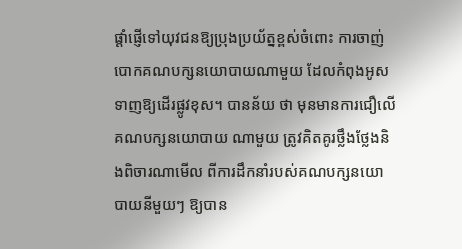ផ្តាំផ្ញើទៅយុវជនឱ្យប្រុងប្រយ័ត្នខ្ពស់ចំពោះ ការចាញ់បោកគណបក្សនយោបាយណាមួយ ដែលកំពុងអូសទាញឱ្យដើរផ្លូវខុស។ បានន័យ ថា មុនមានការជឿលើគណបក្សនយោបាយ ណាមួយ ត្រូវគិតគូរថ្លឹងថ្លែងនិងពិចារណាមើល ពីការដឹកនាំរបស់គណបក្សនយោបាយនីមួយៗ ឱ្យបាន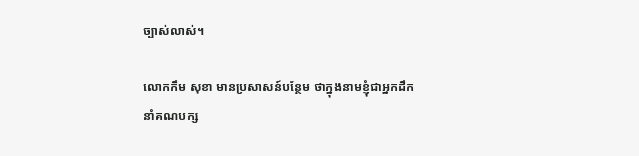ច្បាស់លាស់។

លោកកឹម សុខា មានប្រសាសន៍បន្ថែម ថាក្នុងនាមខ្ញុំជាអ្នកដឹកនាំគណបក្ស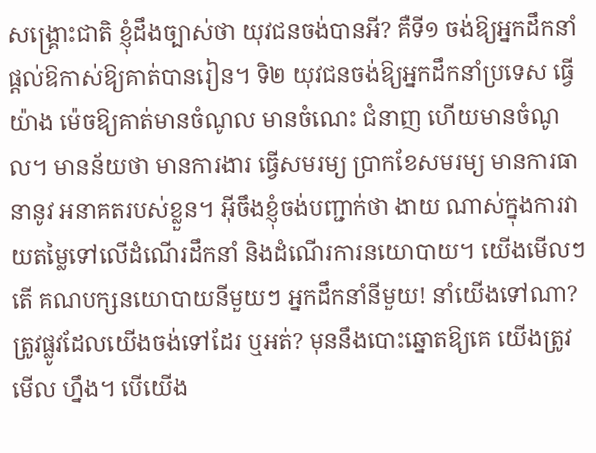សង្គ្រោះជាតិ ខ្ញុំដឹងច្បាស់ថា យុវជនចង់បានអី? គឺទី១ ចង់ឱ្យអ្នកដឹកនាំផ្តល់ឱកាស់ឱ្យគាត់បានរៀន។ ទិ២ យុវជនចង់ឱ្យអ្នកដឹកនាំប្រទេស ធ្វើយ៉ាង ម៉េចឱ្យគាត់មានចំណូល មានចំណេះ ជំនាញ ហើយមានចំណូល។ មានន័យថា មានការងារ ធ្វើសមរម្យ ប្រាកខែសមរម្យ មានការធានានូវ អនាគតរបស់ខ្លួន។ អ៊ីចឹងខ្ញុំចង់បញ្ជាក់ថា ងាយ ណាស់ក្នុងការវាយតម្លៃទៅលើដំណើរដឹកនាំ និងដំណើរការនយោបាយ។ យើងមើលៗតើ គណបក្សនយោបាយនីមួយៗ អ្នកដឹកនាំនីមួយ! នាំយើងទៅណា? ត្រូវផ្លូវដែលយើងចង់ទៅដែរ ឬអត់? មុននឹងបោះឆ្នោតឱ្យគេ យើងត្រូវមើល ហ្នឹង។ បើយើង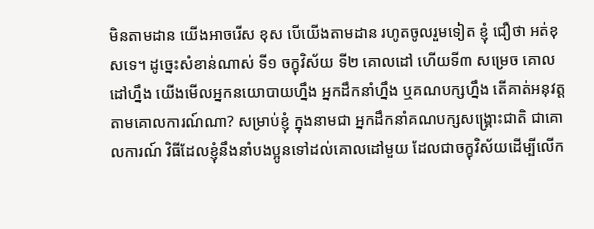មិនតាមដាន យើងអាចរើស ខុស បើយើងតាមដាន រហូតចូលរួមទៀត ខ្ញុំ ជឿថា អត់ខុសទេ។ ដូច្នេះសំខាន់ណាស់ ទី១ ចក្ខុវិស័យ ទី២ គោលដៅ ហើយទី៣ សម្រេច គោលដៅហ្នឹង យើងមើលអ្នកនយោបាយហ្នឹង អ្នកដឹកនាំហ្នឹង ឬគណបក្សហ្នឹង តើគាត់អនុវត្ត តាមគោលការណ៍ណា? សម្រាប់ខ្ញុំ ក្នុងនាមជា អ្នកដឹកនាំគណបក្សសង្គ្រោះជាតិ ជាគោលការណ៍ វិធីដែលខ្ញុំនឹងនាំបងប្អូនទៅដល់គោលដៅមួយ ដែលជាចក្ខុវិស័យដើម្បីលើក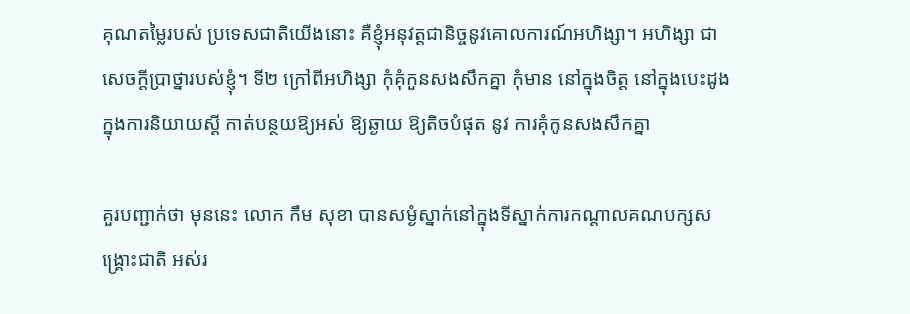គុណតម្លៃរបស់ ប្រទេសជាតិយើងនោះ គឺខ្ញុំអនុវត្តជានិច្ចនូវគោលការណ៍អហិង្សា។ អហិង្សា ជាសេចក្តីប្រាថ្នារបស់ខ្ញុំ។ ទី២ ក្រៅពីអហិង្សា កុំគុំកួនសងសឹកគ្នា កុំមាន នៅក្នុងចិត្ត នៅក្នុងបេះដូង ក្នុងការនិយាយស្តី កាត់បន្ថយឱ្យអស់ ឱ្យឆ្ងាយ ឱ្យតិចបំផុត នូវ ការគុំកូនសងសឹកគ្នា

គួរបញ្ជាក់ថា មុននេះ លោក កឹម សុខា បានសម្ងំស្នាក់នៅក្នុងទីស្នាក់ការកណ្តាលគណបក្សសង្គ្រោះជាតិ អស់រ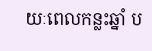យៈពេលកន្លះឆ្នាំ ប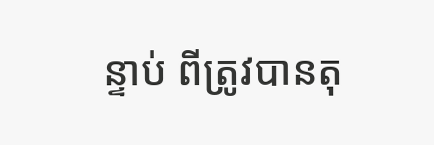ន្ទាប់ ពីត្រូវបានតុ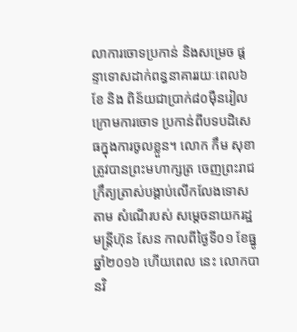លាការចោទប្រកាន់ និងសម្រេច ផ្តន្ទាទោសដាក់ពន្ធនាគាររយៈពេល៦ខែ និង ពិន័យជាប្រាក់៨០ម៉ឺនរៀល ក្រោមការចោទ ប្រកាន់ពីបទបដិសេធក្នុងការចូលខ្លួន។ លោក កឹម សុខា ត្រូវបានព្រះមហាក្សត្រ ចេញព្រះរាជក្រឹត្យត្រាស់បង្គាប់លើកលែងទោសតាម សំណើរបស់ សម្តេចនាយករដ្ឋមន្ត្រីហ៊ុន សែន កាលពីថ្ងៃទី០១ ខែធ្នូ ឆ្នាំ២០១៦ ហើយពេល នេះ លោកបានវិ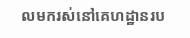លមករស់នៅគេហដ្ឋានរប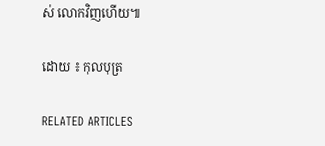ស់ លោកវិញហើយ៕

ដោយ ៖ កុលបុត្រ

RELATED ARTICLES